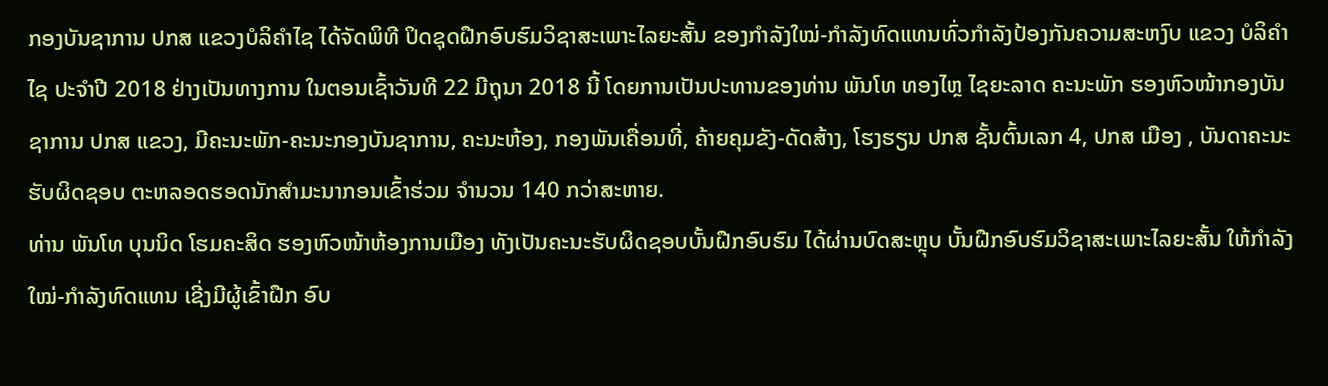ກອງບັນຊາການ ປກສ ແຂວງບໍລິຄໍາໄຊ ໄດ້ຈັດພິທີ ປິດຊຸດຝືກອົບຮົມວິຊາສະເພາະໄລຍະສັ້ນ ຂອງກຳລັງໃໝ່-ກຳລັງທົດແທນທົ່ວກໍາລັງປ້ອງກັນຄວາມສະຫງົບ ແຂວງ ບໍລິຄຳໄຊ ປະຈຳປີ 2018 ຢ່າງເປັນທາງການ ໃນຕອນເຊົ້າວັນທີ 22 ມີຖຸນາ 2018 ນີ້ ໂດຍການເປັນປະທານຂອງທ່ານ ພັນໂທ ທອງໄຫຼ ໄຊຍະລາດ ຄະນະພັກ ຮອງຫົວໜ້າກອງບັນຊາການ ປກສ ແຂວງ, ມີຄະນະພັກ-ຄະນະກອງບັນຊາການ, ຄະນະຫ້ອງ, ກອງພັນເຄື່ອນທີ່, ຄ້າຍຄຸມຂັງ-ດັດສ້າງ, ໂຮງຮຽນ ປກສ ຊັ້ນຕົ້ນເລກ 4, ປກສ ເມືອງ , ບັນດາຄະນະຮັບຜິດຊອບ ຕະຫລອດຮອດນັກສໍາມະນາກອນເຂົ້າຮ່ວມ ຈໍານວນ 140 ກວ່າສະຫາຍ.
ທ່ານ ພັນໂທ ບຸນນິດ ໂຮມຄະສິດ ຮອງຫົວໜ້າຫ້ອງການເມືອງ ທັງເປັນຄະນະຮັບຜິດຊອບບັ້ນຝືກອົບຮົມ ໄດ້ຜ່ານບົດສະຫຼຸບ ບັ້ນຝືກອົບຮົມວິຊາສະເພາະໄລຍະສັ້ນ ໃຫ້ກຳລັງໃໝ່-ກຳລັງທົດແທນ ເຊີ່ງມີຜູ້ເຂົ້າຝືກ ອົບ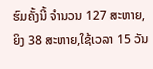ຮົມຄັ້ງນີ້ ຈໍານວນ 127 ສະຫາຍ,ຍິງ 38 ສະຫາຍ,ໃຊ້ເວລາ 15 ວັນ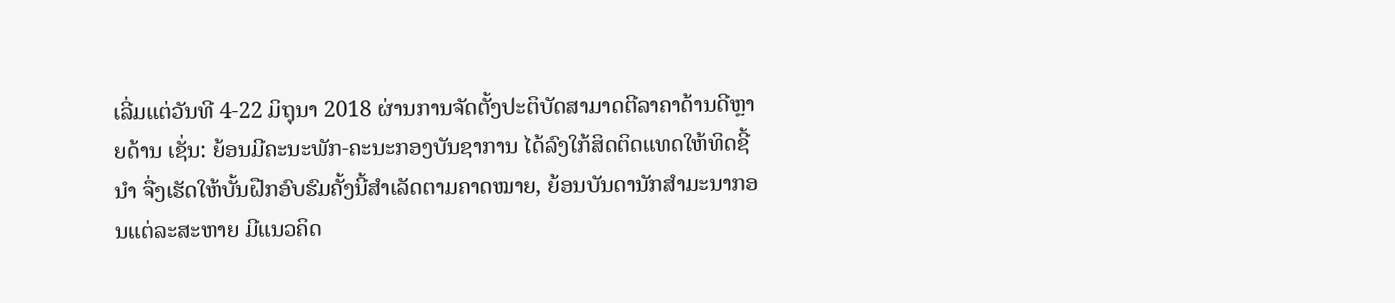ເລີ່ມແຕ່ວັນທີ 4-22 ມິຖຸນາ 2018 ຜ່ານການຈັດຕັ້ງປະຕິບັດສາມາດຕີລາຄາດ້ານດີຫຼາຍດ້ານ ເຊັ່ນ: ຍ້ອນມີຄະນະພັກ-ຄະນະກອງບັນຊາການ ໄດ້ລົງໃກ້ສິດຕິດແທດໃຫ້ທິດຊີ້ນໍາ ຈື່ງເຮັດໃຫ້ບັ້ນຝືກອົບຮົມຄັ້ງນີ້ສໍາເລັດຕາມຄາດໝາຍ, ຍ້ອນບັນດານັກສໍາມະນາກອນແຕ່ລະສະຫາຍ ມີແນວຄິດ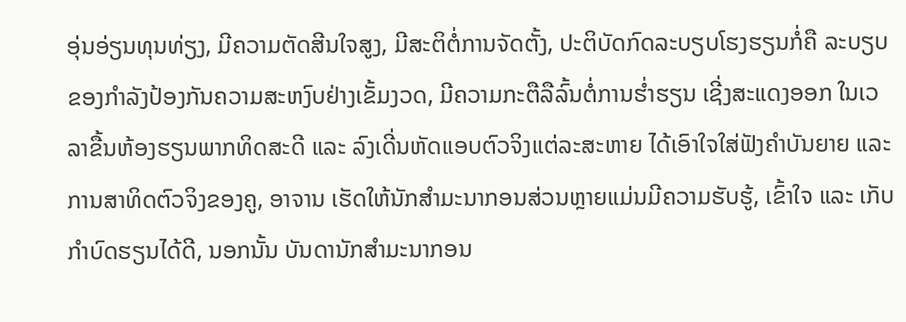ອຸ່ນອ່ຽນທຸນທ່ຽງ, ມີຄວາມຕັດສີນໃຈສູງ, ມີສະຕິຕໍ່ການຈັດຕັ້ງ, ປະຕິບັດກົດລະບຽບໂຮງຮຽນກໍ່ຄື ລະບຽບຂອງກຳລັງປ້ອງກັນຄວາມສະຫງົບຢ່າງເຂັ້ມງວດ, ມີຄວາມກະຕືລືລົ້ນຕໍ່ການຮໍ່າຮຽນ ເຊີ່ງສະແດງອອກ ໃນເວລາຂື້ນຫ້ອງຮຽນພາກທິດສະດີ ແລະ ລົງເດີ່ນຫັດແອບຕົວຈິງແຕ່ລະສະຫາຍ ໄດ້ເອົາໃຈໃສ່ຟັງຄໍາບັນຍາຍ ແລະ ການສາທິດຕົວຈິງຂອງຄູ, ອາຈານ ເຮັດໃຫ້ນັກສໍາມະນາກອນສ່ວນຫຼາຍແມ່ນມີຄວາມຮັບຮູ້, ເຂົ້າໃຈ ແລະ ເກັບກຳບົດຮຽນໄດ້ດີ, ນອກນັ້ນ ບັນດານັກສໍາມະນາກອນ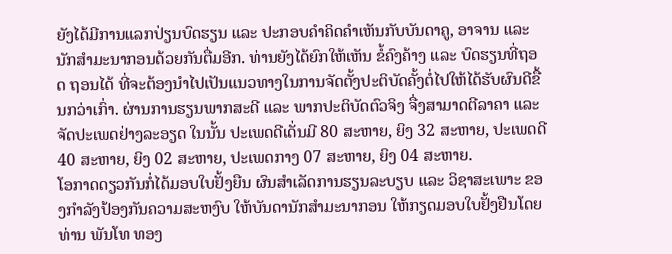ຍັງໄດ້ມີການແລກປ່ຽນບົດຮຽນ ແລະ ປະກອບຄໍາຄິດຄໍາເຫັນກັບບັນດາຄູ, ອາຈານ ແລະ ນັກສໍາມະນາກອນດ້ວຍກັນຕື່ມອີກ. ທ່ານຍັງໄດ້ຍົກໃຫ້ເຫັນ ຂໍ້ຄົງຄ້າງ ແລະ ບົດຮຽນທີ່ຖອດ ຖອນໄດ້ ທີ່ຈະຕ້ອງນໍາໄປເປັນແນວທາງໃນການຈັດຕັ້ງປະຕິບັດຄັ້ງຕໍ່ໄປໃຫ້ໄດ້ຮັບຜົນດີຂື້ນກວ່າເກົ່າ. ຜ່ານການຮຽນພາກສະດີ ແລະ ພາກປະຕິບັດຕົວຈິງ ຈື່ງສາມາດຕີລາຄາ ແລະ ຈັດປະເພດຢ່າງລະອຽດ ໃນນັ້ນ ປະເພດດີເດັ່ນມີ 80 ສະຫາຍ, ຍິງ 32 ສະຫາຍ, ປະເພດດີ 40 ສະຫາຍ, ຍິງ 02 ສະຫາຍ, ປະເພດກາງ 07 ສະຫາຍ, ຍິງ 04 ສະຫາຍ.
ໂອກາດດຽວກັນກໍ່ໄດ້ມອບໃບຢັ້ງຍືນ ຜົນສໍາເລັດການຮຽນລະບຽບ ແລະ ວິຊາສະເພາະ ຂອງກຳລັງປ້ອງກັນຄວາມສະຫງົບ ໃຫ້ບັນດານັກສໍາມະນາກອນ ໃຫ້ກຽດມອບໃບຢັ້ງຢືນໂດຍ ທ່ານ ພັນໂທ ທອງ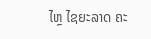ໄຫຼ ໄຊຍະລາດ ຄະ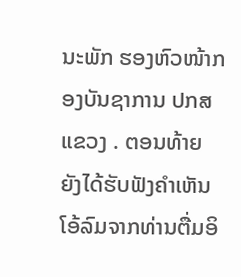ນະພັກ ຮອງຫົວໜ້າກອງບັນຊາການ ປກສ ແຂວງ . ຕອນທ້າຍ ຍັງໄດ້ຮັບຟັງຄໍາເຫັນໂອ້ລົມຈາກທ່ານຕື່ມອິ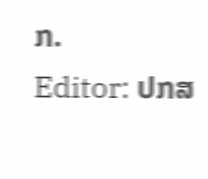ກ.
Editor: ປກສ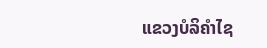ແຂວງບໍລິຄໍາໄຊ